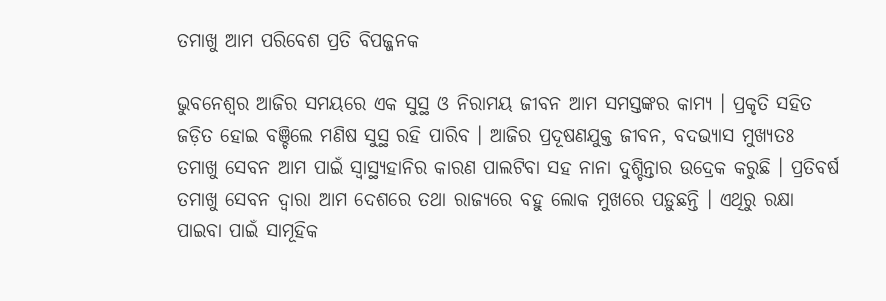ତମାଖୁ ଆମ ପରିବେଶ ପ୍ରତି ବିପଜ୍ଜନକ

ଭୁବନେଶ୍ୱର ଆଜିର ସମୟରେ ଏକ ସୁସ୍ଥ ଓ ନିରାମୟ ଜୀବନ ଆମ ସମସ୍ତଙ୍କର କାମ୍ୟ । ପ୍ରକୃତି ସହିତ ଜଡ଼ିତ ହୋଇ ବଞ୍ଚିଲେ ମଣିଷ ସୁସ୍ଥ ରହି ପାରିବ । ଆଜିର ପ୍ରଦୂଷଣଯୁକ୍ତ ଜୀବନ, ବଦଭ୍ୟାସ ମୁଖ୍ୟତଃ ତମାଖୁ ସେବନ ଆମ ପାଇଁ ସ୍ୱାସ୍ଥ୍ୟହାନିର କାରଣ ପାଲଟିବା ସହ ନାନା ଦୁଶ୍ଚିନ୍ତାର ଉଦ୍ରେକ କରୁଛି । ପ୍ରତିବର୍ଷ ତମାଖୁ ସେବନ ଦ୍ୱାରା ଆମ ଦେଶରେ ତଥା ରାଜ୍ୟରେ ବହୁ ଲୋକ ମୁଖରେ ପଡ଼ୁଛନ୍ତି । ଏଥିରୁ ରକ୍ଷା ପାଇବା ପାଇଁ ସାମୂହିକ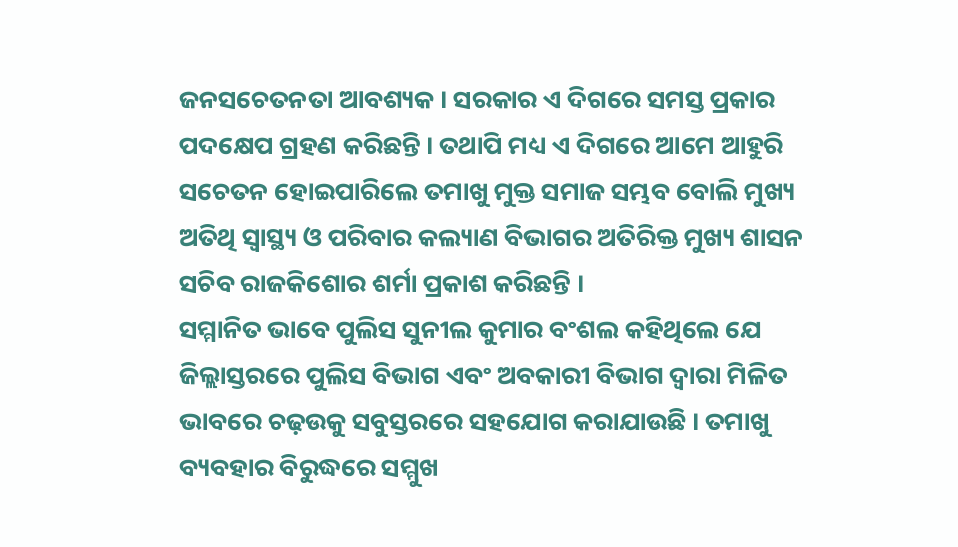ଜନସଚେତନତା ଆବଶ୍ୟକ । ସରକାର ଏ ଦିଗରେ ସମସ୍ତ ପ୍ରକାର ପଦକ୍ଷେପ ଗ୍ରହଣ କରିଛନ୍ତି । ତଥାପି ମଧ୍ୟ ଏ ଦିଗରେ ଆମେ ଆହୁରି ସଚେତନ ହୋଇପାରିଲେ ତମାଖୁ ମୁକ୍ତ ସମାଜ ସମ୍ଭବ ବୋଲି ମୁଖ୍ୟ ଅତିଥି ସ୍ୱାସ୍ଥ୍ୟ ଓ ପରିବାର କଲ୍ୟାଣ ବିଭାଗର ଅତିରିକ୍ତ ମୁଖ୍ୟ ଶାସନ ସଚିବ ରାଜକିଶୋର ଶର୍ମା ପ୍ରକାଶ କରିଛନ୍ତି ।
ସମ୍ମାନିତ ଭାବେ ପୁଲିସ ସୁନୀଲ କୁମାର ବଂଶଲ କହିଥିଲେ ଯେ ଜିଲ୍ଲାସ୍ତରରେ ପୁଲିସ ବିଭାଗ ଏବଂ ଅବକାରୀ ବିଭାଗ ଦ୍ୱାରା ମିଳିତ ଭାବରେ ଚଢ଼ଉକୁ ସବୁସ୍ତରରେ ସହଯୋଗ କରାଯାଉଛି । ତମାଖୁ ବ୍ୟବହାର ବିରୁଦ୍ଧରେ ସମ୍ମୁଖ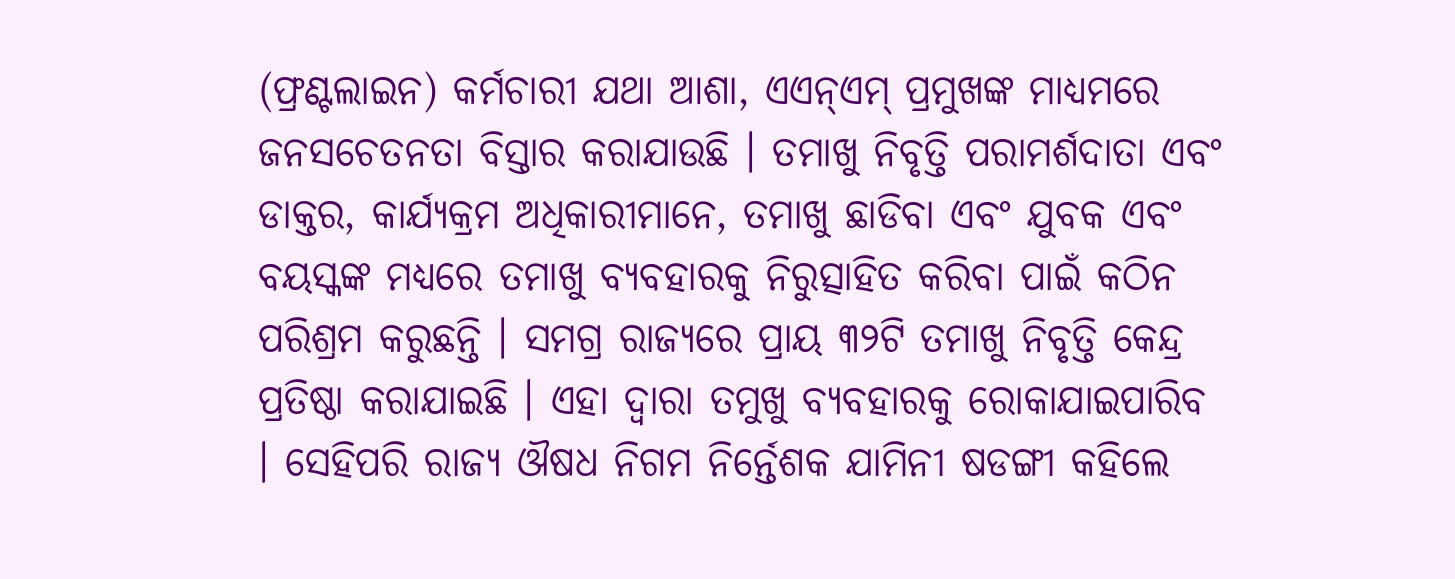(ଫ୍ରଣ୍ଟଲାଇନ) କର୍ମଚାରୀ ଯଥା ଆଶା, ଏଏନ୍ଏମ୍ ପ୍ରମୁଖଙ୍କ ମାଧ୍ୟମରେ ଜନସଚେତନତା ବିସ୍ତାର କରାଯାଉଛି । ତମାଖୁ ନିବୃତ୍ତି ପରାମର୍ଶଦାତା ଏବଂ ଡାକ୍ତର, କାର୍ଯ୍ୟକ୍ରମ ଅଧିକାରୀମାନେ, ତମାଖୁ ଛାଡିବା ଏବଂ ଯୁବକ ଏବଂ ବୟସ୍କଙ୍କ ମଧ୍ୟରେ ତମାଖୁ ବ୍ୟବହାରକୁ ନିରୁତ୍ସାହିତ କରିବା ପାଇଁ କଠିନ ପରିଶ୍ରମ କରୁଛନ୍ତି । ସମଗ୍ର ରାଜ୍ୟରେ ପ୍ରାୟ ୩୨ଟି ତମାଖୁ ନିବୃତ୍ତି କେନ୍ଦ୍ର ପ୍ରତିଷ୍ଠା କରାଯାଇଛି । ଏହା ଦ୍ୱାରା ତମୁଖୁ ବ୍ୟବହାରକୁ ରୋକାଯାଇପାରିବ । ସେହିପରି ରାଜ୍ୟ ଔଷଧ ନିଗମ ନିର୍ନ୍ତେଶକ ଯାମିନୀ ଷଡଙ୍ଗୀ କହିଲେ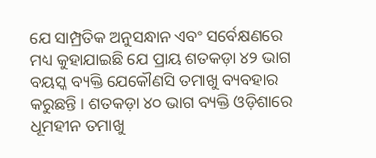ଯେ ସାମ୍ପ୍ରତିକ ଅନୁସନ୍ଧାନ ଏବଂ ସର୍ବେକ୍ଷଣରେ ମଧ୍ୟ କୁହାଯାଇଛି ଯେ ପ୍ରାୟ ଶତକଡ଼ା ୪୨ ଭାଗ ବୟସ୍କ ବ୍ୟକ୍ତି ଯେକୌଣସି ତମାଖୁ ବ୍ୟବହାର କରୁଛନ୍ତି । ଶତକଡ଼ା ୪୦ ଭାଗ ବ୍ୟକ୍ତି ଓଡ଼ିଶାରେ ଧୂମହୀନ ତମାଖୁ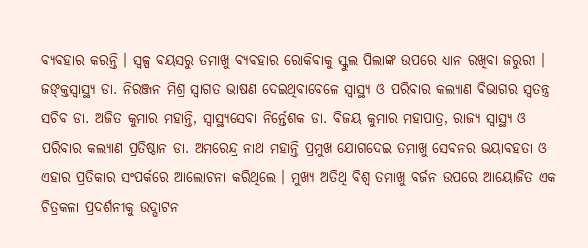ବ୍ୟବହାର କରନ୍ତି । ସ୍ୱଳ୍ପ ବୟସରୁ ତମାଖୁ ବ୍ୟବହାର ରୋକିବାକୁ ସ୍କୁଲ ପିଲାଙ୍କ ଉପରେ ଧ୍ୟାନ ରଖିବା ଜରୁରୀ ।
ଜଙ୍କ୍ତସ୍ୱାସ୍ଥ୍ୟ ଡା. ନିରଞ୍ଜନ ମିଶ୍ର ସ୍ୱାଗତ ଭାଷଣ ଦେଇଥିବାବେଳେ ସ୍ୱାସ୍ଥ୍ୟ ଓ ପରିବାର କଲ୍ୟାଣ ବିଭାଗର ସ୍ୱତନ୍ତ୍ର ସଚିବ ଡା. ଅଜିତ କୁମାର ମହାନ୍ତି, ସ୍ୱାସ୍ଥ୍ୟସେବା ନିର୍ନ୍ତେଶକ ଡା. ବିଜୟ କୁମାର ମହାପାତ୍ର, ରାଜ୍ୟ ସ୍ୱାସ୍ଥ୍ୟ ଓ ପରିବାର କଲ୍ୟାଣ ପ୍ରତିଷ୍ଠାନ ଡା. ଅମରେନ୍ଦ୍ର ନାଥ ମହାନ୍ତି ପ୍ରମୁଖ ଯୋଗଦେଇ ତମାଖୁ ସେବନର ଭୟାବହତା ଓ ଏହାର ପ୍ରତିକାର ସଂପର୍କରେ ଆଲୋଚନା କରିଥିଲେ । ମୁଖ୍ୟ ଅତିଥି ବିଶ୍ୱ ତମାଖୁ ବର୍ଜନ ଉପରେ ଆୟୋଜିତ ଏକ ଚିତ୍ରକଳା ପ୍ରଦର୍ଶନୀକୁ ଉଦ୍ଘାଟନ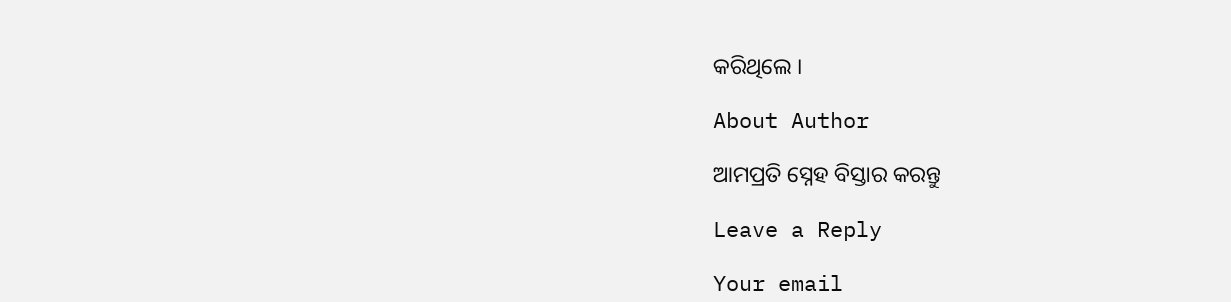କରିଥିଲେ ।

About Author

ଆମପ୍ରତି ସ୍ନେହ ବିସ୍ତାର କରନ୍ତୁ

Leave a Reply

Your email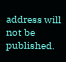address will not be published.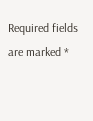Required fields are marked *